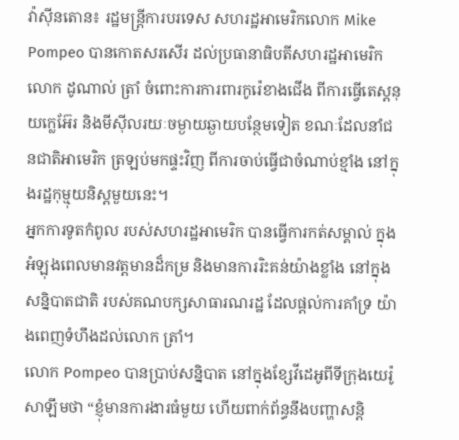វ៉ាស៊ីនតោន៖ រដ្ឋមន្រ្តីការបរទេស សហរដ្ឋអាមេរិកលោក Mike Pompeo បានកោតសរសើរ ដល់ប្រធានាធិបតីសហរដ្ឋអាមេរិក លោក ដូណាល់ ត្រាំ ចំពោះការការពារកូរ៉េខាងជើង ពីការធ្វើតេស្តនុយក្លេអ៊ែរ និងមីស៊ីលរយៈចម្ងាយឆ្ងាយបន្ថែមទៀត ខណៈដែលនាំជនជាតិអាមេរិក ត្រឡប់មកផ្ទះវិញ ពីការចាប់ធ្វើជាចំណាប់ខ្មាំង នៅក្នុងរដ្ឋកុម្មុយនិស្តមួយនេះ។
អ្នកការទូតកំពូល របស់សហរដ្ឋអាមេរិក បានធ្វើការកត់សម្គាល់ ក្នុងអំឡុងពេលមានវត្តមានដ៏កម្រ និងមានការរិះគន់យ៉ាងខ្លាំង នៅក្នុងសន្និបាតជាតិ របស់គណបក្សសាធារណរដ្ឋ ដែលផ្តល់ការគាំទ្រ យ៉ាងពេញទំហឹងដល់លោក ត្រាំ។
លោក Pompeo បានប្រាប់សន្និបាត នៅក្នុងខ្សែវីដេអូពីទីក្រុងយេរ៉ូសាឡឹមថា “ខ្ញុំមានការងារធំមួយ ហើយពាក់ព័ន្ធនឹងបញ្ហាសន្ដិ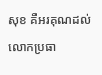សុខ គឺអរគុណដល់លោកប្រធា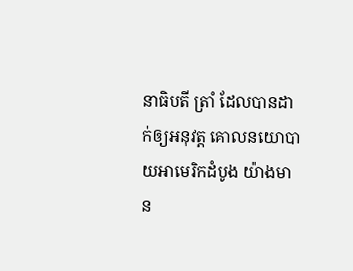នាធិបតី ត្រាំ ដែលបានដាក់ឲ្យអនុវត្ដ គោលនយោបាយអាមេរិកដំបូង យ៉ាងមាន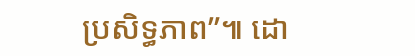ប្រសិទ្ធភាព”៕ ដោ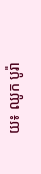យ៖ ឈូក បូរ៉ា